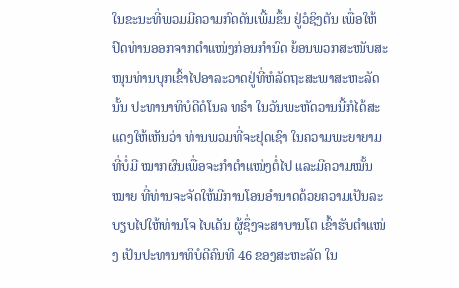ໃນຂະນະທີ່ພວມມີຄວາມກົດດັນເພີ້ມຂຶ້ນ ຢູ່ວໍຊິງຕັນ ເພື່ອໃຫ້ປົດທ່ານອອກຈາກຕຳແໜ່ງກ່ອນກຳນົດ ຍ້ອນພວກສະໜັບສະໜຸນທ່ານບຸກເຂົ້າໄປອາລະວາດຢູ່ທີ່ຫໍລັດຖະສະພາສະຫະລັດນັ້ນ ປະທານາທິບໍດີດໍໂນລ ທຣຳ ໃນວັນພະຫັດວານນີ້ກໍໄດ້ສະແດງໃຫ້ເຫັນວ່າ ທ່ານພວມທີ່ຈະຢຸດເຊົາ ໃນຄວາມພະຍາຍາມທີ່ບໍ່ມີ ໝາກຜົນເພື່ອຈະກຳຕຳແໜ່ງຕໍ່ໄປ ແລະມີຄວາມໝັ້ນໝາຍ ທີ່ທ່ານຈະຈັດໃຫ້ມີການໂອນອຳນາດດ້ວຍຄວາມເປັນລະບຽບໄປໃຫ້ທ່ານໂຈ ໄບເດັນ ຜູ້ຊຶ່ງຈະສາບານໂຕ ເຂົ້າຮັບຕຳແໜ່ງ ເປັນປະທານາທິບໍດີຄົນທີ 46 ຂອງສະຫະລັດ ໃນ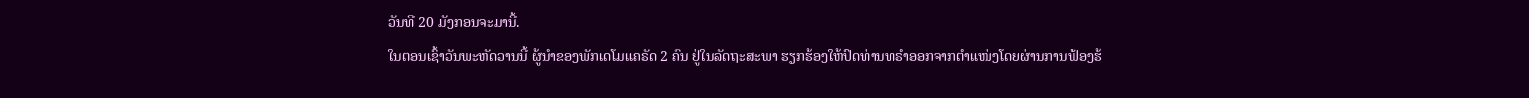ວັນທີ 20 ມັງກອນຈະມານີ້.
ໃນຕອນເຊົ້າວັນພະຫັດວານນີ້ ຜູ້ນຳຂອງພັກເດໂມແຄຣັດ 2 ຄົນ ຢູ່ໃນລັດຖະສະພາ ຮຽກຮ້ອງໃຫ້ປົດທ່ານທຣຳອອກຈາກຕຳແໜ່ງໂດຍຜ່ານການຟ້ອງຮ້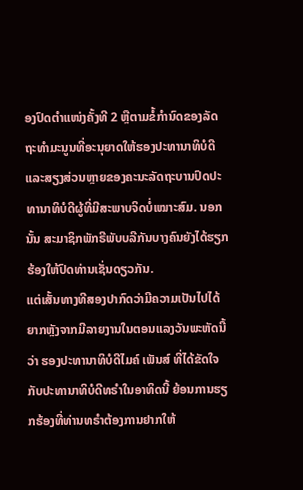ອງປົດຕຳແໜ່ງຄັ້ງທີ 2 ຫຼືຕາມຂໍ້ກຳນົດຂອງລັດຖະທຳມະນູນທີ່ອະນຸຍາດໃຫ້ຮອງປະທານາທິບໍດີ ແລະສຽງສ່ວນຫຼາຍຂອງຄະນະລັດຖະບານປົດປະທານາທິບໍດີຜູ້ທີ່ມີສະພາບຈິດບໍ່ເໝາະສົມ. ນອກນັ້ນ ສະມາຊິກພັກຣີພັບບລີກັນບາງຄົນຍັງໄດ້ຮຽກຮ້ອງໃຫ້ປົດທ່ານເຊັ່ນດຽວກັນ.
ແຕ່ເສັ້ນທາງທີສອງປາກົດວ່າມີຄວາມເປັນໄປໄດ້ຍາກຫຼັງຈາກມີລາຍງານໃນຕອນແລງວັນພະຫັດນີ້ວ່າ ຮອງປະທານາທິບໍດີໄມຄ໌ ເພັນສ໌ ທີ່ໄດ້ຂັດໃຈກັບປະທານາທິບໍດີທຣຳໃນອາທິດນີ້ ຍ້ອນການຮຽກຮ້ອງທີ່ທ່ານທຣຳຕ້ອງການຢາກໃຫ້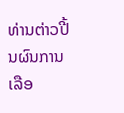ທ່ານຕ່າວປີ້ນຜົນການເລືອ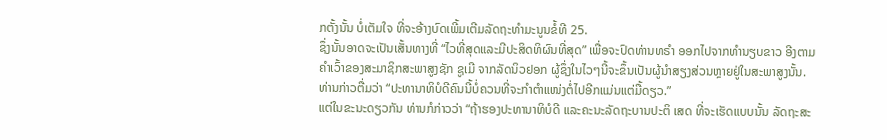ກຕັ້ງນັ້ນ ບໍ່ເຕັມໃຈ ທີ່ຈະອ້າງບົດເພີ້ມເຕີມລັດຖະທຳມະນູນຂໍ້ທີ 25.
ຊຶ່ງນັ້ນອາດຈະເປັນເສັ້ນທາງທີ່ “ໄວທີ່ສຸດແລະມີປະສິດທິຜົນທີ່ສຸດ” ເພື່ອຈະປົດທ່ານທຣຳ ອອກໄປຈາກທຳນຽບຂາວ ອີງຕາມຄຳເວົ້າຂອງສະມາຊິກສະພາສູງຊັກ ຊູເມີ ຈາກລັດນິວຢອກ ຜູ້ຊຶ່ງໃນໄວໆນີ້ຈະຂຶ້ນເປັນຜູ້ນຳສຽງສ່ວນຫຼາຍຢູ່ໃນສະພາສູງນັ້ນ. ທ່ານກ່າວຕື່ມວ່າ “ປະທານາທິບໍດີຄົນນີ້ບໍ່ຄວນທີ່ຈະກຳຕຳແໜ່ງຕໍ່ໄປອີກແມ່ນແຕ່ມື້ດຽວ.”
ແຕ່ໃນຂະນະດຽວກັນ ທ່ານກໍກ່າວວ່າ “ຖ້າຮອງປະທານາທິບໍດີ ແລະຄະນະລັດຖະບານປະຕິ ເສດ ທີ່ຈະເຮັດແບບນັ້ນ ລັດຖະສະ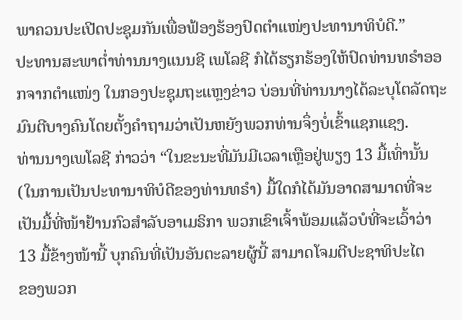ພາຄວນປະເປີດປະຊຸມກັນເພື່ອຟ້ອງຮ້ອງປົດຕຳແໜ່ງປະທານາທິບໍດີ.”
ປະທານສະພາຕ່ຳທ່ານນາງແນນຊີ ເພໂລຊີ ກໍໄດ້ຮຽກຮ້ອງໃຫ້ປົດທ່ານທຣຳອອກຈາກຕຳແໜ່ງ ໃນກອງປະຊຸມຖະແຫຼງຂ່າວ ບ່ອນທີ່ທ່ານນາງໄດ້ລະບຸໂຕລັດຖະມົນຕີບາງຄົນໂດຍຕັ້ງຄຳຖາມວ່າເປັນຫຍັງພວກທ່ານຈຶ່ງບໍ່ເຂົ້າແຊກແຊງ.
ທ່ານນາງເພໂລຊີ ກ່າວວ່າ “ໃນຂະນະທີ່ມັນມີເວລາເຫຼືອຢູ່ພຽງ 13 ມື້ເທົ່ານັ້ນ (ໃນການເປັນປະທານາທິບໍດີຂອງທ່ານທຣໍາ) ມື້ໃດກໍໄດ້ມັນອາດສາມາດທີ່ຈະເປັນມື້ທີ່ໜ້າຢ້ານກົວສຳລັບອາເມຣິກາ ພວກເຂົາເຈົ້າພ້ອມແລ້ວບໍທີ່ຈະເວົ້າວ່າ 13 ມື້ຂ້າງໜ້ານີ້ ບຸກຄົນທີ່ເປັນອັນຕະລາຍຜູ້ນີ້ ສາມາດໂຈມຕີປະຊາທິປະໄຕ
ຂອງພວກ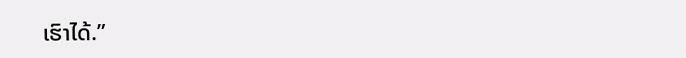ເຮົາໄດ້.”